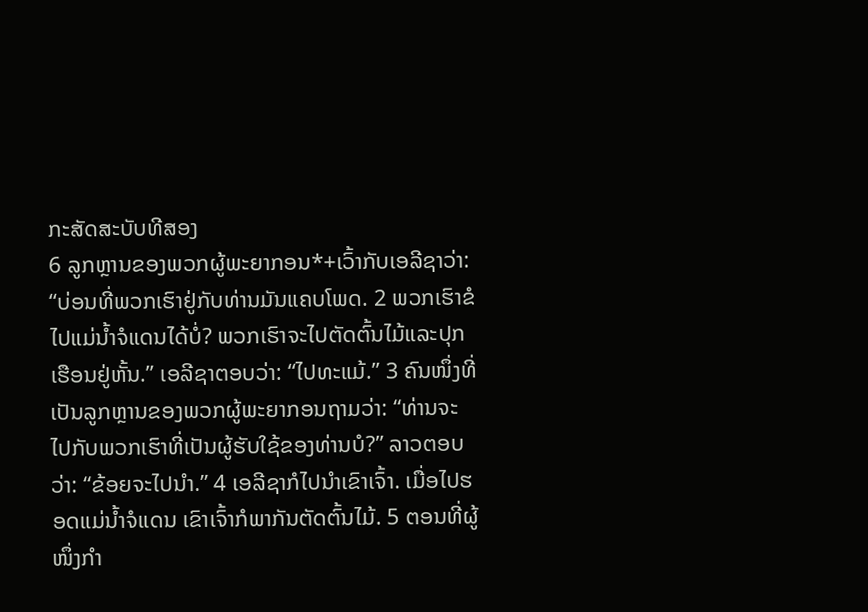ກະສັດສະບັບທີສອງ
6 ລູກຫຼານຂອງພວກຜູ້ພະຍາກອນ*+ເວົ້າກັບເອລີຊາວ່າ: “ບ່ອນທີ່ພວກເຮົາຢູ່ກັບທ່ານມັນແຄບໂພດ. 2 ພວກເຮົາຂໍໄປແມ່ນ້ຳຈໍແດນໄດ້ບໍ່? ພວກເຮົາຈະໄປຕັດຕົ້ນໄມ້ແລະປຸກເຮືອນຢູ່ຫັ້ນ.” ເອລີຊາຕອບວ່າ: “ໄປທະແມ້.” 3 ຄົນໜຶ່ງທີ່ເປັນລູກຫຼານຂອງພວກຜູ້ພະຍາກອນຖາມວ່າ: “ທ່ານຈະໄປກັບພວກເຮົາທີ່ເປັນຜູ້ຮັບໃຊ້ຂອງທ່ານບໍ?” ລາວຕອບວ່າ: “ຂ້ອຍຈະໄປນຳ.” 4 ເອລີຊາກໍໄປນຳເຂົາເຈົ້າ. ເມື່ອໄປຮອດແມ່ນ້ຳຈໍແດນ ເຂົາເຈົ້າກໍພາກັນຕັດຕົ້ນໄມ້. 5 ຕອນທີ່ຜູ້ໜຶ່ງກຳ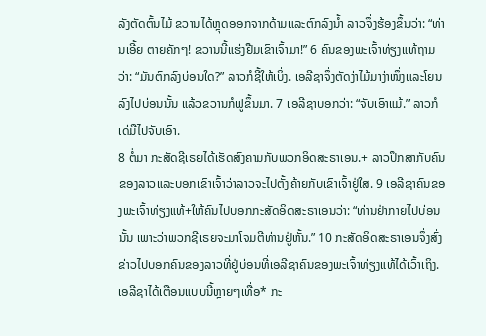ລັງຕັດຕົ້ນໄມ້ ຂວານໄດ້ຫຼຸດອອກຈາກດ້າມແລະຕົກລົງນ້ຳ ລາວຈຶ່ງຮ້ອງຂຶ້ນວ່າ: “ທ່ານເອີ້ຍ ຕາຍຄັກໆ! ຂວານນີ້ແຮ່ງຢືມເຂົາເຈົ້າມາ!” 6 ຄົນຂອງພະເຈົ້າທ່ຽງແທ້ຖາມວ່າ: “ມັນຕົກລົງບ່ອນໃດ?” ລາວກໍຊີ້ໃຫ້ເບິ່ງ. ເອລີຊາຈຶ່ງຕັດງ່າໄມ້ມາງ່າໜຶ່ງແລະໂຍນລົງໄປບ່ອນນັ້ນ ແລ້ວຂວານກໍຟູຂຶ້ນມາ. 7 ເອລີຊາບອກວ່າ: “ຈັບເອົາແມ້.” ລາວກໍເດ່ມືໄປຈັບເອົາ.
8 ຕໍ່ມາ ກະສັດຊີເຣຍໄດ້ເຮັດສົງຄາມກັບພວກອິດສະຣາເອນ.+ ລາວປຶກສາກັບຄົນຂອງລາວແລະບອກເຂົາເຈົ້າວ່າລາວຈະໄປຕັ້ງຄ້າຍກັບເຂົາເຈົ້າຢູ່ໃສ. 9 ເອລີຊາຄົນຂອງພະເຈົ້າທ່ຽງແທ້+ໃຫ້ຄົນໄປບອກກະສັດອິດສະຣາເອນວ່າ: “ທ່ານຢ່າກາຍໄປບ່ອນນັ້ນ ເພາະວ່າພວກຊີເຣຍຈະມາໂຈມຕີທ່ານຢູ່ຫັ້ນ.” 10 ກະສັດອິດສະຣາເອນຈຶ່ງສົ່ງຂ່າວໄປບອກຄົນຂອງລາວທີ່ຢູ່ບ່ອນທີ່ເອລີຊາຄົນຂອງພະເຈົ້າທ່ຽງແທ້ໄດ້ເວົ້າເຖິງ. ເອລີຊາໄດ້ເຕືອນແບບນີ້ຫຼາຍໆເທື່ອ* ກະ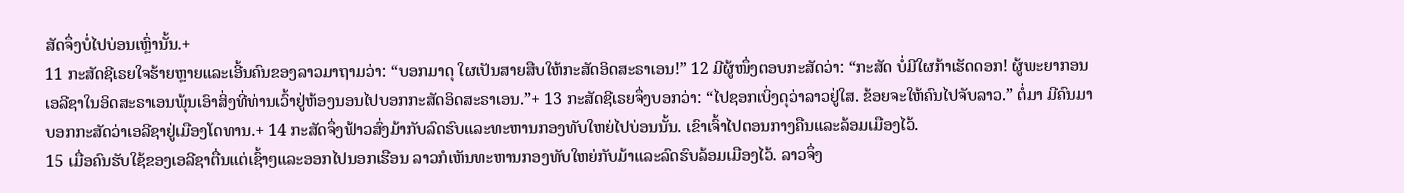ສັດຈຶ່ງບໍ່ໄປບ່ອນເຫຼົ່ານັ້ນ.+
11 ກະສັດຊີເຣຍໃຈຮ້າຍຫຼາຍແລະເອີ້ນຄົນຂອງລາວມາຖາມວ່າ: “ບອກມາດຸ ໃຜເປັນສາຍສືບໃຫ້ກະສັດອິດສະຣາເອນ!” 12 ມີຜູ້ໜຶ່ງຕອບກະສັດວ່າ: “ກະສັດ ບໍ່ມີໃຜກ້າເຮັດດອກ! ຜູ້ພະຍາກອນເອລີຊາໃນອິດສະຣາເອນພຸ້ນເອົາສິ່ງທີ່ທ່ານເວົ້າຢູ່ຫ້ອງນອນໄປບອກກະສັດອິດສະຣາເອນ.”+ 13 ກະສັດຊີເຣຍຈຶ່ງບອກວ່າ: “ໄປຊອກເບິ່ງດຸວ່າລາວຢູ່ໃສ. ຂ້ອຍຈະໃຫ້ຄົນໄປຈັບລາວ.” ຕໍ່ມາ ມີຄົນມາບອກກະສັດວ່າເອລີຊາຢູ່ເມືອງໂດທານ.+ 14 ກະສັດຈຶ່ງຟ້າວສົ່ງມ້າກັບລົດຮົບແລະທະຫານກອງທັບໃຫຍ່ໄປບ່ອນນັ້ນ. ເຂົາເຈົ້າໄປຕອນກາງຄືນແລະລ້ອມເມືອງໄວ້.
15 ເມື່ອຄົນຮັບໃຊ້ຂອງເອລີຊາຕື່ນແຕ່ເຊົ້າໆແລະອອກໄປນອກເຮືອນ ລາວກໍເຫັນທະຫານກອງທັບໃຫຍ່ກັບມ້າແລະລົດຮົບລ້ອມເມືອງໄວ້. ລາວຈຶ່ງ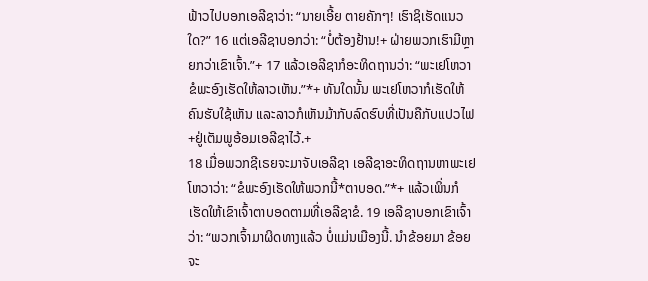ຟ້າວໄປບອກເອລີຊາວ່າ: “ນາຍເອີ້ຍ ຕາຍຄັກໆ! ເຮົາຊິເຮັດແນວໃດ?” 16 ແຕ່ເອລີຊາບອກວ່າ: “ບໍ່ຕ້ອງຢ້ານ!+ ຝ່າຍພວກເຮົາມີຫຼາຍກວ່າເຂົາເຈົ້າ.”+ 17 ແລ້ວເອລີຊາກໍອະທິດຖານວ່າ: “ພະເຢໂຫວາ ຂໍພະອົງເຮັດໃຫ້ລາວເຫັນ.”*+ ທັນໃດນັ້ນ ພະເຢໂຫວາກໍເຮັດໃຫ້ຄົນຮັບໃຊ້ເຫັນ ແລະລາວກໍເຫັນມ້າກັບລົດຮົບທີ່ເປັນຄືກັບແປວໄຟ+ຢູ່ເຕັມພູອ້ອມເອລີຊາໄວ້.+
18 ເມື່ອພວກຊີເຣຍຈະມາຈັບເອລີຊາ ເອລີຊາອະທິດຖານຫາພະເຢໂຫວາວ່າ: “ຂໍພະອົງເຮັດໃຫ້ພວກນີ້*ຕາບອດ.”*+ ແລ້ວເພິ່ນກໍເຮັດໃຫ້ເຂົາເຈົ້າຕາບອດຕາມທີ່ເອລີຊາຂໍ. 19 ເອລີຊາບອກເຂົາເຈົ້າວ່າ: “ພວກເຈົ້າມາຜິດທາງແລ້ວ ບໍ່ແມ່ນເມືອງນີ້. ນຳຂ້ອຍມາ ຂ້ອຍຈະ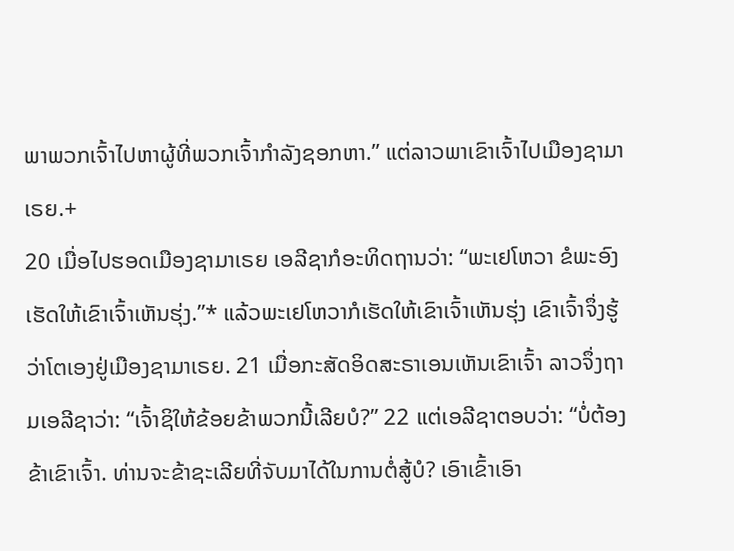ພາພວກເຈົ້າໄປຫາຜູ້ທີ່ພວກເຈົ້າກຳລັງຊອກຫາ.” ແຕ່ລາວພາເຂົາເຈົ້າໄປເມືອງຊາມາເຣຍ.+
20 ເມື່ອໄປຮອດເມືອງຊາມາເຣຍ ເອລີຊາກໍອະທິດຖານວ່າ: “ພະເຢໂຫວາ ຂໍພະອົງເຮັດໃຫ້ເຂົາເຈົ້າເຫັນຮຸ່ງ.”* ແລ້ວພະເຢໂຫວາກໍເຮັດໃຫ້ເຂົາເຈົ້າເຫັນຮຸ່ງ ເຂົາເຈົ້າຈຶ່ງຮູ້ວ່າໂຕເອງຢູ່ເມືອງຊາມາເຣຍ. 21 ເມື່ອກະສັດອິດສະຣາເອນເຫັນເຂົາເຈົ້າ ລາວຈຶ່ງຖາມເອລີຊາວ່າ: “ເຈົ້າຊິໃຫ້ຂ້ອຍຂ້າພວກນີ້ເລີຍບໍ?” 22 ແຕ່ເອລີຊາຕອບວ່າ: “ບໍ່ຕ້ອງຂ້າເຂົາເຈົ້າ. ທ່ານຈະຂ້າຊະເລີຍທີ່ຈັບມາໄດ້ໃນການຕໍ່ສູ້ບໍ? ເອົາເຂົ້າເອົາ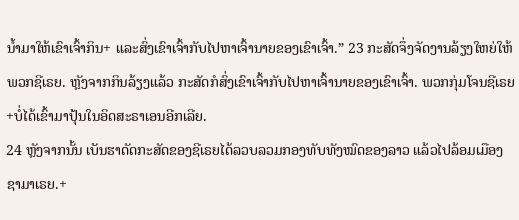ນ້ຳມາໃຫ້ເຂົາເຈົ້າກິນ+ ແລະສົ່ງເຂົາເຈົ້າກັບໄປຫາເຈົ້ານາຍຂອງເຂົາເຈົ້າ.” 23 ກະສັດຈຶ່ງຈັດງານລ້ຽງໃຫຍ່ໃຫ້ພວກຊີເຣຍ. ຫຼັງຈາກກິນລ້ຽງແລ້ວ ກະສັດກໍສົ່ງເຂົາເຈົ້າກັບໄປຫາເຈົ້ານາຍຂອງເຂົາເຈົ້າ. ພວກກຸ່ມໂຈນຊີເຣຍ+ບໍ່ໄດ້ເຂົ້າມາປຸ້ນໃນອິດສະຣາເອນອີກເລີຍ.
24 ຫຼັງຈາກນັ້ນ ເບັນຮາດັດກະສັດຂອງຊີເຣຍໄດ້ລວບລວມກອງທັບທັງໝົດຂອງລາວ ແລ້ວໄປລ້ອມເມືອງຊາມາເຣຍ.+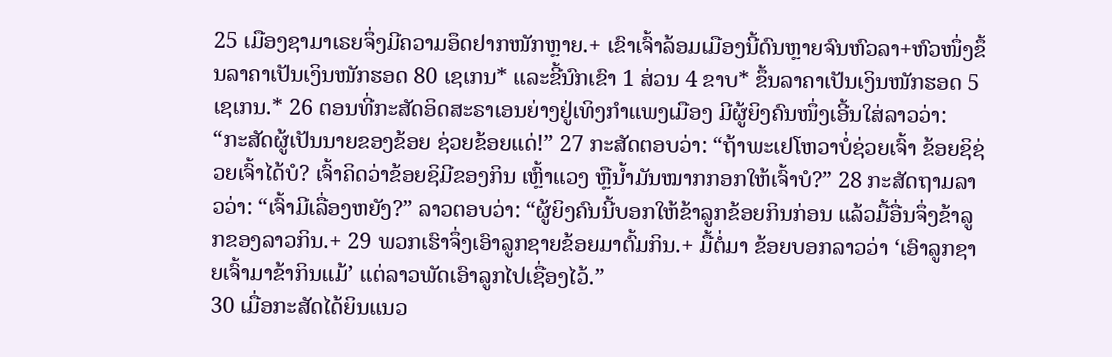25 ເມືອງຊາມາເຣຍຈຶ່ງມີຄວາມອຶດຢາກໜັກຫຼາຍ.+ ເຂົາເຈົ້າລ້ອມເມືອງນີ້ດົນຫຼາຍຈົນຫົວລາ+ຫົວໜຶ່ງຂຶ້ນລາຄາເປັນເງິນໜັກຮອດ 80 ເຊເກນ* ແລະຂີ້ນົກເຂົາ 1 ສ່ວນ 4 ຂາບ* ຂຶ້ນລາຄາເປັນເງິນໜັກຮອດ 5 ເຊເກນ.* 26 ຕອນທີ່ກະສັດອິດສະຣາເອນຍ່າງຢູ່ເທິງກຳແພງເມືອງ ມີຜູ້ຍິງຄົນໜຶ່ງເອີ້ນໃສ່ລາວວ່າ: “ກະສັດຜູ້ເປັນນາຍຂອງຂ້ອຍ ຊ່ວຍຂ້ອຍແດ່!” 27 ກະສັດຕອບວ່າ: “ຖ້າພະເຢໂຫວາບໍ່ຊ່ວຍເຈົ້າ ຂ້ອຍຊິຊ່ວຍເຈົ້າໄດ້ບໍ? ເຈົ້າຄິດວ່າຂ້ອຍຊິມີຂອງກິນ ເຫຼົ້າແວງ ຫຼືນ້ຳມັນໝາກກອກໃຫ້ເຈົ້າບໍ?” 28 ກະສັດຖາມລາວວ່າ: “ເຈົ້າມີເລື່ອງຫຍັງ?” ລາວຕອບວ່າ: “ຜູ້ຍິງຄົນນີ້ບອກໃຫ້ຂ້າລູກຂ້ອຍກິນກ່ອນ ແລ້ວມື້ອື່ນຈຶ່ງຂ້າລູກຂອງລາວກິນ.+ 29 ພວກເຮົາຈຶ່ງເອົາລູກຊາຍຂ້ອຍມາຕົ້ມກິນ.+ ມື້ຕໍ່ມາ ຂ້ອຍບອກລາວວ່າ ‘ເອົາລູກຊາຍເຈົ້າມາຂ້າກິນແມ້’ ແຕ່ລາວພັດເອົາລູກໄປເຊື່ອງໄວ້.”
30 ເມື່ອກະສັດໄດ້ຍິນແນວ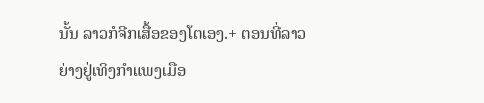ນັ້ນ ລາວກໍຈີກເສື້ອຂອງໂຕເອງ.+ ຕອນທີ່ລາວຍ່າງຢູ່ເທິງກຳແພງເມືອ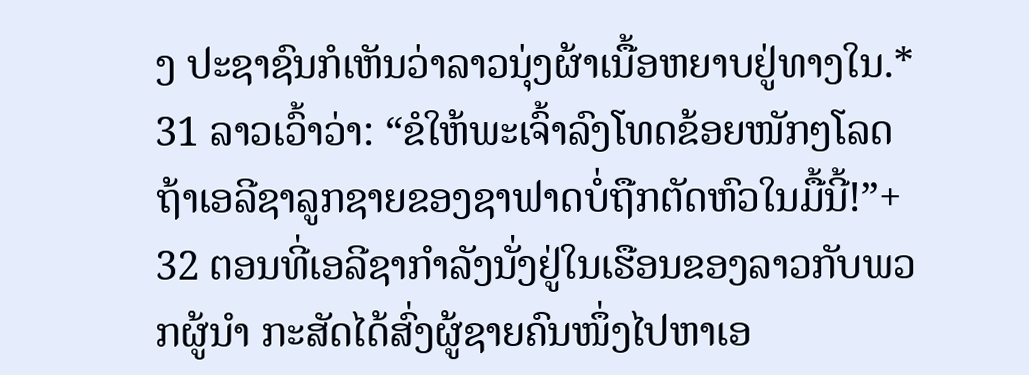ງ ປະຊາຊົນກໍເຫັນວ່າລາວນຸ່ງຜ້າເນື້ອຫຍາບຢູ່ທາງໃນ.* 31 ລາວເວົ້າວ່າ: “ຂໍໃຫ້ພະເຈົ້າລົງໂທດຂ້ອຍໜັກໆໂລດ ຖ້າເອລີຊາລູກຊາຍຂອງຊາຟາດບໍ່ຖືກຕັດຫົວໃນມື້ນີ້!”+
32 ຕອນທີ່ເອລີຊາກຳລັງນັ່ງຢູ່ໃນເຮືອນຂອງລາວກັບພວກຜູ້ນຳ ກະສັດໄດ້ສົ່ງຜູ້ຊາຍຄົນໜຶ່ງໄປຫາເອ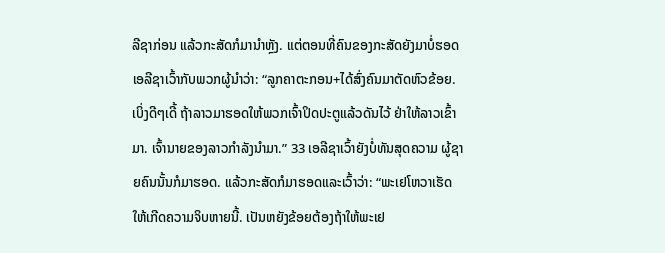ລີຊາກ່ອນ ແລ້ວກະສັດກໍມານຳຫຼັງ. ແຕ່ຕອນທີ່ຄົນຂອງກະສັດຍັງມາບໍ່ຮອດ ເອລີຊາເວົ້າກັບພວກຜູ້ນຳວ່າ: “ລູກຄາຕະກອນ+ໄດ້ສົ່ງຄົນມາຕັດຫົວຂ້ອຍ. ເບິ່ງດີໆເດີ້ ຖ້າລາວມາຮອດໃຫ້ພວກເຈົ້າປິດປະຕູແລ້ວດັນໄວ້ ຢ່າໃຫ້ລາວເຂົ້າມາ. ເຈົ້ານາຍຂອງລາວກຳລັງນຳມາ.” 33 ເອລີຊາເວົ້າຍັງບໍ່ທັນສຸດຄວາມ ຜູ້ຊາຍຄົນນັ້ນກໍມາຮອດ. ແລ້ວກະສັດກໍມາຮອດແລະເວົ້າວ່າ: “ພະເຢໂຫວາເຮັດໃຫ້ເກີດຄວາມຈິບຫາຍນີ້. ເປັນຫຍັງຂ້ອຍຕ້ອງຖ້າໃຫ້ພະເຢ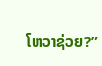ໂຫວາຊ່ວຍ?”